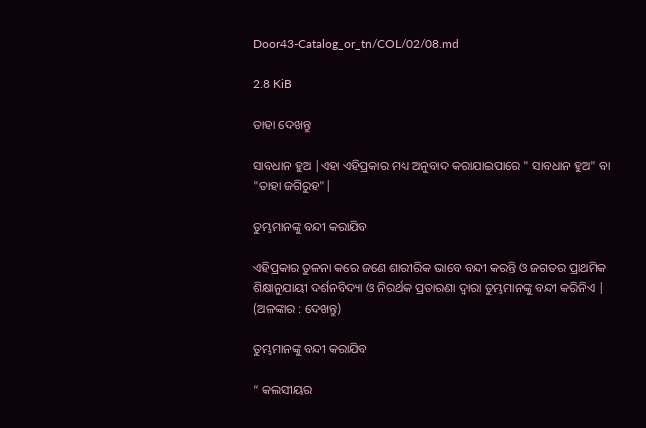Door43-Catalog_or_tn/COL/02/08.md

2.8 KiB

ତାହା ଦେଖନ୍ତୁ

ସାବଧାନ ହୁଅ |ଏହା ଏହିପ୍ରକାର ମଧ୍ୟ ଅନୁବାଦ କରାଯାଇପାରେ " ସାବଧାନ ହୁଅ" ବା "ତାହା ଜଗିରୁହ"|

ତୁମ୍ଭମାନଙ୍କୁ ବନ୍ଦୀ କରାଯିବ

ଏହିପ୍ରକାର ତୁଳନା କରେ ଜଣେ ଶାରୀରିକ ଭାବେ ବନ୍ଦୀ କରନ୍ତି ଓ ଜଗତର ପ୍ରାଥମିକ ଶିକ୍ଷାନୁଯାୟୀ ଦର୍ଶନବିଦ୍ୟା ଓ ନିରର୍ଥକ ପ୍ରତାରଣା ଦ୍ୱାରା ତୁମ୍ଭମାନଙ୍କୁ ବନ୍ଦୀ କରିନିଏ | (ଅଳଙ୍କାର : ଦେଖନ୍ତୁ)

ତୁମ୍ଭମାନଙ୍କୁ ବନ୍ଦୀ କରାଯିବ

“ କଲସୀୟର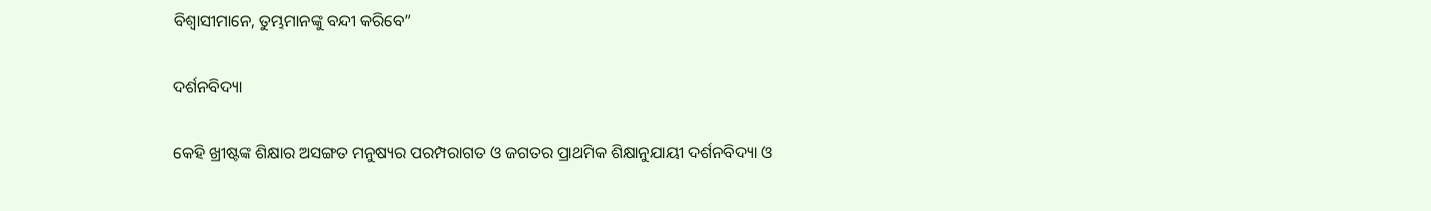ବିଶ୍ୱାସୀମାନେ, ତୁମ୍ଭମାନଙ୍କୁ ବନ୍ଦୀ କରିବେ”

ଦର୍ଶନବିଦ୍ୟା

କେହି ଖ୍ରୀଷ୍ଟଙ୍କ ଶିକ୍ଷାର ଅସଙ୍ଗତ ମନୁଷ୍ୟର ପରମ୍ପରାଗତ ଓ ଜଗତର ପ୍ରାଥମିକ ଶିକ୍ଷାନୁଯାୟୀ ଦର୍ଶନବିଦ୍ୟା ଓ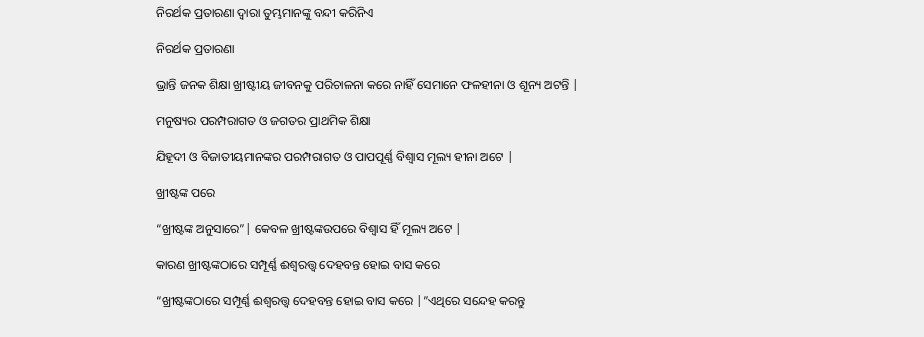ନିରର୍ଥକ ପ୍ରତାରଣା ଦ୍ୱାରା ତୁମ୍ଭମାନଙ୍କୁ ବନ୍ଦୀ କରିନିଏ

ନିରର୍ଥକ ପ୍ରତାରଣା

ଭ୍ରାନ୍ତି ଜନକ ଶିକ୍ଷା ଖ୍ରୀଷ୍ଟୀୟ ଜୀବନକୁ ପରିଚାଳନା କରେ ନାହିଁ ସେମାନେ ଫଳହୀନା ଓ ଶୂନ୍ୟ ଅଟନ୍ତି |

ମନୁଷ୍ୟର ପରମ୍ପରାଗତ ଓ ଜଗତର ପ୍ରାଥମିକ ଶିକ୍ଷା

ଯିହୂଦୀ ଓ ବିଜାତୀୟମାନଙ୍କର ପରମ୍ପରାଗତ ଓ ପାପପୂର୍ଣ୍ଣ ବିଶ୍ଵାସ ମୂଲ୍ୟ ହୀନା ଅଟେ |

ଖ୍ରୀଷ୍ଟଙ୍କ ପରେ

“ଖ୍ରୀଷ୍ଟଙ୍କ ଅନୁସାରେ”| କେବଳ ଖ୍ରୀଷ୍ଟଙ୍କଉପରେ ବିଶ୍ୱାସ ହିଁ ମୂଲ୍ୟ ଅଟେ |

କାରଣ ଖ୍ରୀଷ୍ଟଙ୍କଠାରେ ସମ୍ପୂର୍ଣ୍ଣ ଈଶ୍ୱରତ୍ତ୍ୱ ଦେହବନ୍ତ ହୋଇ ବାସ କରେ

“ଖ୍ରୀଷ୍ଟଙ୍କଠାରେ ସମ୍ପୂର୍ଣ୍ଣ ଈଶ୍ୱରତ୍ତ୍ୱ ଦେହବନ୍ତ ହୋଇ ବାସ କରେ |”ଏଥିରେ ସନ୍ଦେହ କରନ୍ତୁ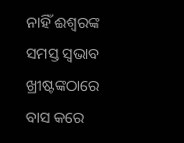ନାହିଁ ଈଶ୍ୱରଙ୍କ ସମସ୍ତ ସ୍ଵଭାବ ଖ୍ରୀଷ୍ଟଙ୍କଠାରେ ବାସ କରେ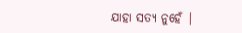ଯାହା ସତ୍ୟ ନୁହେଁ |